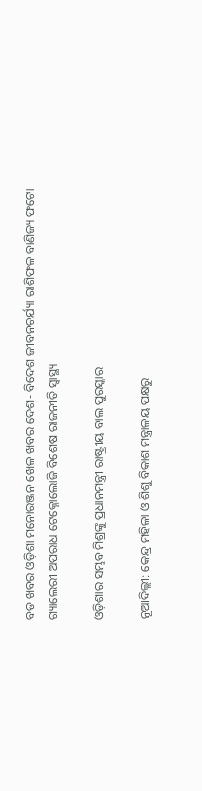ବଡ ଖବର ଓଡ଼ିଶା ମନୋରଞ୍ଜନ ଖେଳ ଖବର ଦେଶ- ବିଦେଶ ଜୀବନଚର୍ଯ୍ୟା ରାଶିଫଳ ବାଣିଜ୍ୟ ଫଟୋ ଗ୍ୟାଲେରୀ ଅପରାଧ ଟେକ୍ନୋଲୋଜି ବିଶେଷ ରାଜନୀତି ସ୍ଵାସ୍ଥ୍ୟ

ଓଡ଼ିଶାର ସମ୍ଭବ ମିଶ୍ରଙ୍କୁ ପ୍ରଧାନମନ୍ତ୍ରୀ ରାଷ୍ଟ୍ରୀୟ ବାଲ ପୁରସ୍କାର

ନୂଆଦିଲ୍ଲୀ: କେନ୍ଦ୍ର ମହିଳା ଓ ଶିଶୁ ବିକାଶ ମନ୍ତ୍ରାଳୟ ପକ୍ଷରୁ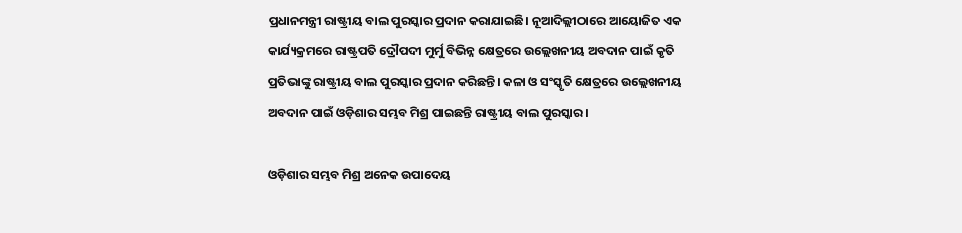ପ୍ରଧାନମନ୍ତ୍ରୀ ରାଷ୍ଟ୍ରୀୟ ବାଲ ପୁରସ୍କାର ପ୍ରଦାନ କରାଯାଇଛି। ନୂଆଦିଲ୍ଲୀଠାରେ ଆୟୋଜିତ ଏକ କାର୍ଯ୍ୟକ୍ରମରେ ରାଷ୍ଟ୍ରପତି ଦ୍ରୌପଦୀ ମୁର୍ମୁ ବିଭିନ୍ନ କ୍ଷେତ୍ରରେ ଉଲ୍ଲେଖନୀୟ ଅବଦାନ ପାଇଁ କୃତି ପ୍ରତିଭାଙ୍କୁ ରାଷ୍ଟ୍ରୀୟ ବାଲ ପୁରସ୍କାର ପ୍ରଦାନ କରିଛନ୍ତି। କଳା ଓ ସଂସ୍କୃତି କ୍ଷେତ୍ରରେ ଉଲ୍ଲେଖନୀୟ ଅବଦାନ ପାଇଁ ଓଡ଼ିଶାର ସମ୍ଭବ ମିଶ୍ର ପାଇଛନ୍ତି ରାଷ୍ଟ୍ରୀୟ ବାଲ ପୁରସ୍କାର ।

ଓଡ଼ିଶାର ସମ୍ଭବ ମିଶ୍ର ଅନେକ ଉପାଦେୟ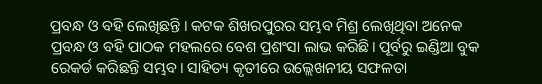ପ୍ରବନ୍ଧ ଓ ବହି ଲେଖିଛନ୍ତି । କଟକ ଶିଖରପୁରର ସମ୍ଭବ ମିଶ୍ର ଲେଖିଥିବା ଅନେକ ପ୍ରବନ୍ଧ ଓ ବହି ପାଠକ ମହଲରେ ବେଶ ପ୍ରଶଂସା ଲାଭ କରିଛି। ପୂର୍ବରୁ ଇଣ୍ଡିଆ ବୁକ ରେକର୍ଡ କରିଛନ୍ତି ସମ୍ଭବ। ସାହିତ୍ୟ କୃତୀରେ ଉଲ୍ଲେଖନୀୟ ସଫଳତା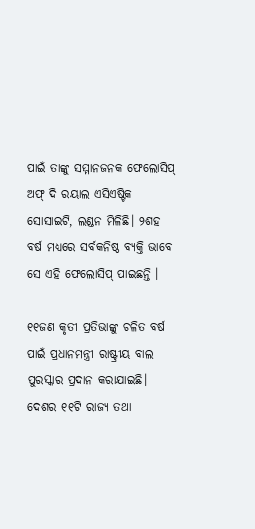ପାଇଁ ତାଙ୍କୁ ସମ୍ମାନଜନକ ଫେଲୋସିପ୍ ଅଫ୍ ଦି ରୟାଲ ଏସିଏଷ୍ଟିକ ସୋସାଇଟି, ଲଣ୍ଡନ ମିଳିଛି। ୨ଶହ ବର୍ଷ ମଧ୍ୟରେ ସର୍ବକନିଷ୍ଠ ବ୍ୟକ୍ତି ଭାବେ ସେ ଏହି ଫେଲୋସିପ୍ ପାଇଛନ୍ତି ।

୧୧ଜଣ କୃତୀ ପ୍ରତିଭାଙ୍କୁ ଚଳିତ ବର୍ଷ ପାଇଁ ପ୍ରଧାନମନ୍ତ୍ରୀ ରାଷ୍ଟ୍ରୀୟ ବାଲ ପୁରସ୍କାର ପ୍ରଦାନ କରାଯାଇଛି। ଦେଶର ୧୧ଟି ରାଜ୍ୟ ତଥା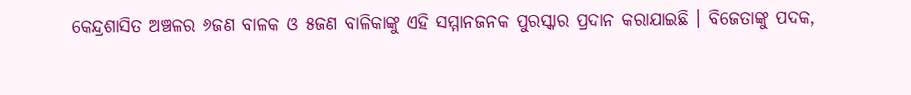କେନ୍ଦ୍ରଶାସିତ ଅଞ୍ଚଳର ୬ଜଣ ବାଳକ ଓ ୫ଜଣ ବାଳିକାଙ୍କୁ ଏହି ସମ୍ମାନଜନକ ପୁରସ୍କାର ପ୍ରଦାନ କରାଯାଇଛି । ବିଜେତାଙ୍କୁ ପଦକ,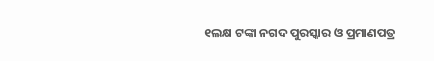୧ଲକ୍ଷ ଟଙ୍କା ନଗଦ ପୁରସ୍କାର ଓ ପ୍ରମାଣପତ୍ର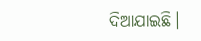ଦିଆଯାଇଛି।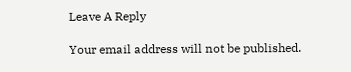Leave A Reply

Your email address will not be published.